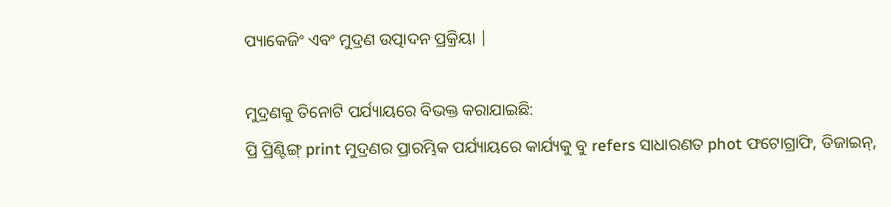ପ୍ୟାକେଜିଂ ଏବଂ ମୁଦ୍ରଣ ଉତ୍ପାଦନ ପ୍ରକ୍ରିୟା |

ମୁଦ୍ରଣକୁ ତିନୋଟି ପର୍ଯ୍ୟାୟରେ ବିଭକ୍ତ କରାଯାଇଛି:
ପ୍ରି ପ୍ରିଣ୍ଟିଙ୍ଗ୍ print ମୁଦ୍ରଣର ପ୍ରାରମ୍ଭିକ ପର୍ଯ୍ୟାୟରେ କାର୍ଯ୍ୟକୁ ବୁ refers ସାଧାରଣତ phot ଫଟୋଗ୍ରାଫି, ଡିଜାଇନ୍,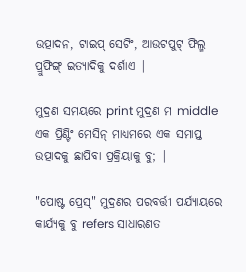ଉତ୍ପାଦନ, ଟାଇପ୍ ସେଟିଂ, ଆଉଟପୁଟ୍ ଫିଲ୍ମ ପ୍ରୁଫିଙ୍ଗ୍ ଇତ୍ୟାଦିକୁ ଦର୍ଶାଏ |

ମୁଦ୍ରଣ ସମୟରେ print ମୁଦ୍ରଣ ମ middle ଏକ ପ୍ରିଣ୍ଟିଂ ମେସିନ୍ ମାଧ୍ୟମରେ ଏକ ସମାପ୍ତ ଉତ୍ପାଦକୁ ଛାପିବା ପ୍ରକ୍ରିୟାକୁ ବୁ; |

"ପୋଷ୍ଟ ପ୍ରେସ୍" ମୁଦ୍ରଣର ପରବର୍ତ୍ତୀ ପର୍ଯ୍ୟାୟରେ କାର୍ଯ୍ୟକୁ ବୁ refers ସାଧାରଣତ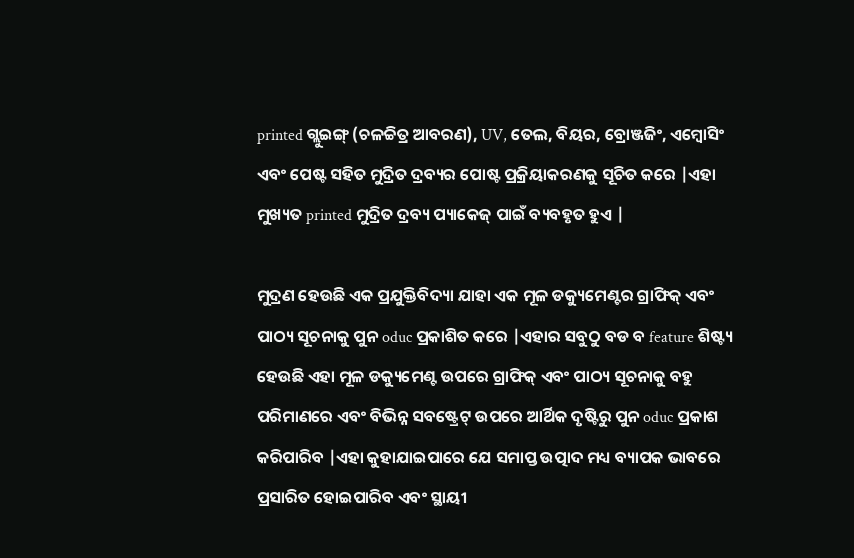printed ଗ୍ଲୁଇଙ୍ଗ୍ (ଚଳଚ୍ଚିତ୍ର ଆବରଣ), UV, ତେଲ, ବିୟର, ବ୍ରୋଞ୍ଜଜିଂ, ଏମ୍ବୋସିଂ ଏବଂ ପେଷ୍ଟ ସହିତ ମୁଦ୍ରିତ ଦ୍ରବ୍ୟର ପୋଷ୍ଟ ପ୍ରକ୍ରିୟାକରଣକୁ ସୂଚିତ କରେ |ଏହା ମୁଖ୍ୟତ printed ମୁଦ୍ରିତ ଦ୍ରବ୍ୟ ପ୍ୟାକେଜ୍ ପାଇଁ ବ୍ୟବହୃତ ହୁଏ |

ମୁଦ୍ରଣ ହେଉଛି ଏକ ପ୍ରଯୁକ୍ତିବିଦ୍ୟା ଯାହା ଏକ ମୂଳ ଡକ୍ୟୁମେଣ୍ଟର ଗ୍ରାଫିକ୍ ଏବଂ ପାଠ୍ୟ ସୂଚନାକୁ ପୁନ oduc ପ୍ରକାଶିତ କରେ |ଏହାର ସବୁଠୁ ବଡ ବ feature ଶିଷ୍ଟ୍ୟ ହେଉଛି ଏହା ମୂଳ ଡକ୍ୟୁମେଣ୍ଟ ଉପରେ ଗ୍ରାଫିକ୍ ଏବଂ ପାଠ୍ୟ ସୂଚନାକୁ ବହୁ ପରିମାଣରେ ଏବଂ ବିଭିନ୍ନ ସବଷ୍ଟ୍ରେଟ୍ ଉପରେ ଆର୍ଥିକ ଦୃଷ୍ଟିରୁ ପୁନ oduc ପ୍ରକାଶ କରିପାରିବ |ଏହା କୁହାଯାଇପାରେ ଯେ ସମାପ୍ତ ଉତ୍ପାଦ ମଧ୍ୟ ବ୍ୟାପକ ଭାବରେ ପ୍ରସାରିତ ହୋଇପାରିବ ଏବଂ ସ୍ଥାୟୀ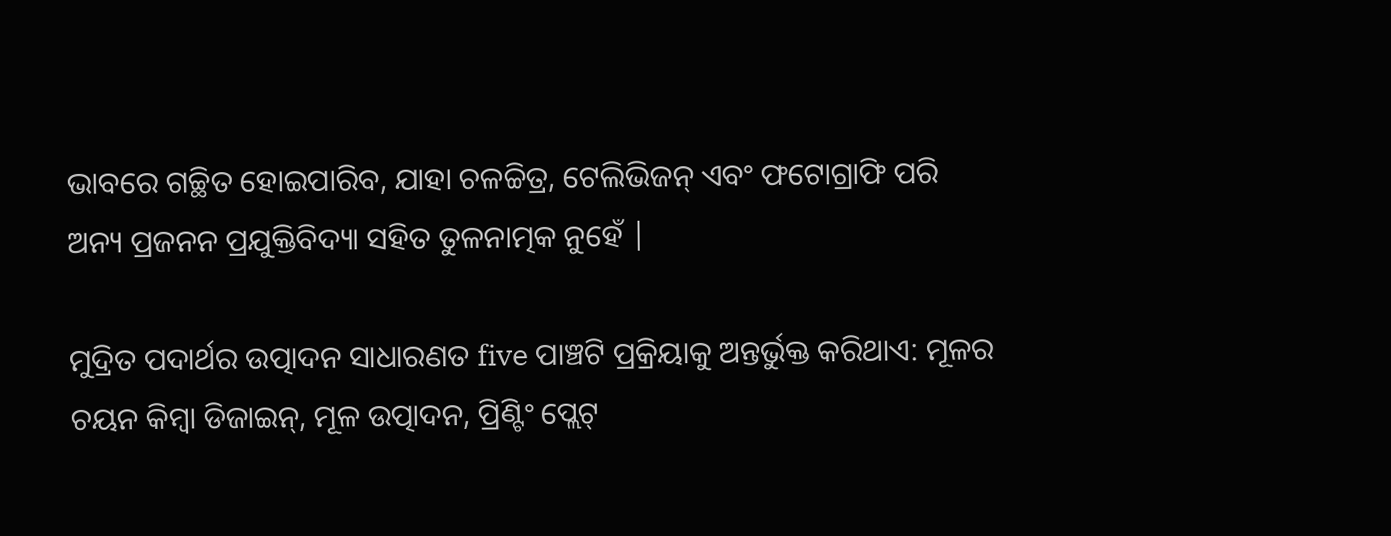ଭାବରେ ଗଚ୍ଛିତ ହୋଇପାରିବ, ଯାହା ଚଳଚ୍ଚିତ୍ର, ଟେଲିଭିଜନ୍ ଏବଂ ଫଟୋଗ୍ରାଫି ପରି ଅନ୍ୟ ପ୍ରଜନନ ପ୍ରଯୁକ୍ତିବିଦ୍ୟା ସହିତ ତୁଳନାତ୍ମକ ନୁହେଁ |

ମୁଦ୍ରିତ ପଦାର୍ଥର ଉତ୍ପାଦନ ସାଧାରଣତ five ପାଞ୍ଚଟି ପ୍ରକ୍ରିୟାକୁ ଅନ୍ତର୍ଭୁକ୍ତ କରିଥାଏ: ମୂଳର ଚୟନ କିମ୍ବା ଡିଜାଇନ୍, ମୂଳ ଉତ୍ପାଦନ, ପ୍ରିଣ୍ଟିଂ ପ୍ଲେଟ୍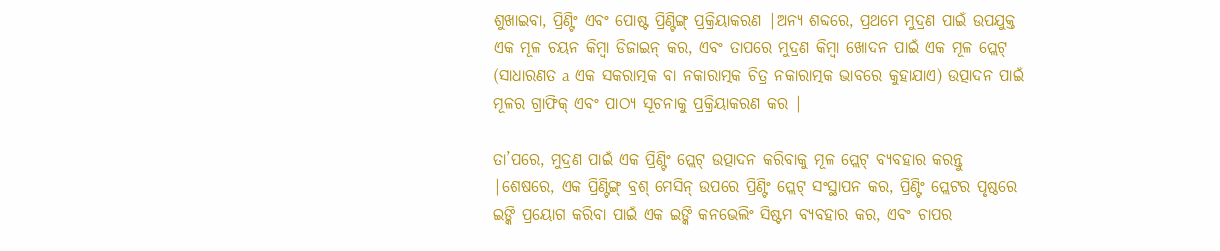ଶୁଖାଇବା, ପ୍ରିଣ୍ଟିଂ ଏବଂ ପୋଷ୍ଟ ପ୍ରିଣ୍ଟିଙ୍ଗ୍ ପ୍ରକ୍ରିୟାକରଣ |ଅନ୍ୟ ଶବ୍ଦରେ, ପ୍ରଥମେ ମୁଦ୍ରଣ ପାଇଁ ଉପଯୁକ୍ତ ଏକ ମୂଳ ଚୟନ କିମ୍ବା ଡିଜାଇନ୍ କର, ଏବଂ ତାପରେ ମୁଦ୍ରଣ କିମ୍ବା ଖୋଦନ ପାଇଁ ଏକ ମୂଳ ପ୍ଲେଟ୍ (ସାଧାରଣତ a ଏକ ସକରାତ୍ମକ ବା ନକାରାତ୍ମକ ଚିତ୍ର ନକାରାତ୍ମକ ଭାବରେ କୁହାଯାଏ) ଉତ୍ପାଦନ ପାଇଁ ମୂଳର ଗ୍ରାଫିକ୍ ଏବଂ ପାଠ୍ୟ ସୂଚନାକୁ ପ୍ରକ୍ରିୟାକରଣ କର |

ତା’ପରେ, ମୁଦ୍ରଣ ପାଇଁ ଏକ ପ୍ରିଣ୍ଟିଂ ପ୍ଲେଟ୍ ଉତ୍ପାଦନ କରିବାକୁ ମୂଳ ପ୍ଲେଟ୍ ବ୍ୟବହାର କରନ୍ତୁ |ଶେଷରେ, ଏକ ପ୍ରିଣ୍ଟିଙ୍ଗ୍ ବ୍ରଶ୍ ମେସିନ୍ ଉପରେ ପ୍ରିଣ୍ଟିଂ ପ୍ଲେଟ୍ ସଂସ୍ଥାପନ କର, ପ୍ରିଣ୍ଟିଂ ପ୍ଲେଟର ପୃଷ୍ଠରେ ଇଙ୍କି ପ୍ରୟୋଗ କରିବା ପାଇଁ ଏକ ଇଙ୍କି କନଭେଲିଂ ସିଷ୍ଟମ ବ୍ୟବହାର କର, ଏବଂ ଚାପର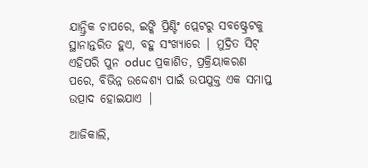ଯାନ୍ତ୍ରିକ ଚାପରେ, ଇଙ୍କି ପ୍ରିଣ୍ଟିଂ ପ୍ଲେଟରୁ ସବଷ୍ଟ୍ରେଟକୁ ସ୍ଥାନାନ୍ତରିତ ହୁଏ, ବହୁ ସଂଖ୍ୟାରେ | ମୁଦ୍ରିତ ସିଟ୍ ଏହିପରି ପୁନ oduc ପ୍ରକାଶିତ, ପ୍ରକ୍ରିୟାକରଣ ପରେ, ବିଭିନ୍ନ ଉଦ୍ଦେଶ୍ୟ ପାଇଁ ଉପଯୁକ୍ତ ଏକ ସମାପ୍ତ ଉତ୍ପାଦ ହୋଇଯାଏ |

ଆଜିକାଲି,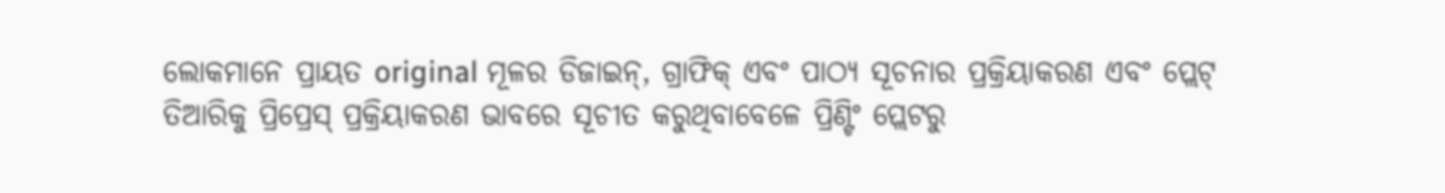ଲୋକମାନେ ପ୍ରାୟତ original ମୂଳର ଡିଜାଇନ୍, ଗ୍ରାଫିକ୍ ଏବଂ ପାଠ୍ୟ ସୂଚନାର ପ୍ରକ୍ରିୟାକରଣ ଏବଂ ପ୍ଲେଟ୍ ତିଆରିକୁ ପ୍ରିପ୍ରେସ୍ ପ୍ରକ୍ରିୟାକରଣ ଭାବରେ ସୂଚୀତ କରୁଥିବାବେଳେ ପ୍ରିଣ୍ଟିଂ ପ୍ଲେଟରୁ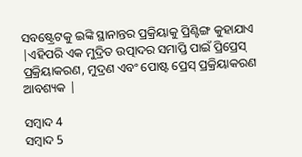ସବଷ୍ଟ୍ରେଟକୁ ଇଙ୍କି ସ୍ଥାନାନ୍ତର ପ୍ରକ୍ରିୟାକୁ ପ୍ରିଣ୍ଟିଙ୍ଗ କୁହାଯାଏ |ଏହିପରି ଏକ ମୁଦ୍ରିତ ଉତ୍ପାଦର ସମାପ୍ତି ପାଇଁ ପ୍ରିପ୍ରେସ୍ ପ୍ରକ୍ରିୟାକରଣ, ମୁଦ୍ରଣ ଏବଂ ପୋଷ୍ଟ ପ୍ରେସ୍ ପ୍ରକ୍ରିୟାକରଣ ଆବଶ୍ୟକ |

ସମ୍ବାଦ 4
ସମ୍ବାଦ 5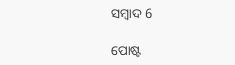ସମ୍ବାଦ 6

ପୋଷ୍ଟ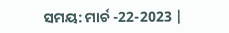ସମୟ: ମାର୍ଚ -22-2023 |